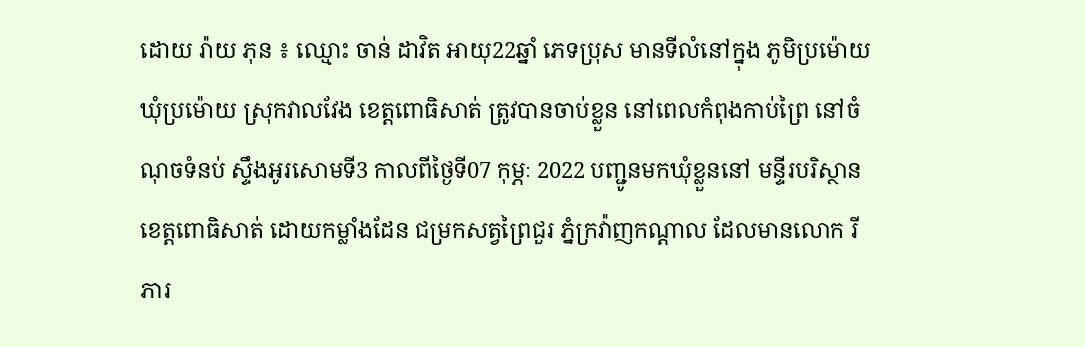ដោយ រ៉ាយ ភុន ៖ ឈ្មោះ ចាន់ ដាវិត អាយុ22ឆ្នាំ ភេទប្រុស មានទីលំនៅក្នុង ភូមិប្រម៉ោយ ឃុំប្រម៉ោយ ស្រុកវាលវែង ខេត្តពោធិសាត់ ត្រូវបានចាប់ខ្លួន នៅពេលកំពុងកាប់ព្រៃ នៅចំណុចទំនប់ ស្ទឹងអូរសោមទី3 កាលពីថ្ងៃទី07 កុម្ភៈ 2022 បញ្ជូនមកឃុំខ្លួននៅ មន្ទីរបរិស្ថាន ខេត្តពោធិសាត់ ដោយកម្លាំងដែន ជម្រកសត្វព្រៃជួរ ភ្នំក្រវ៉ាញកណ្ដាល ដែលមានលោក រី ភារ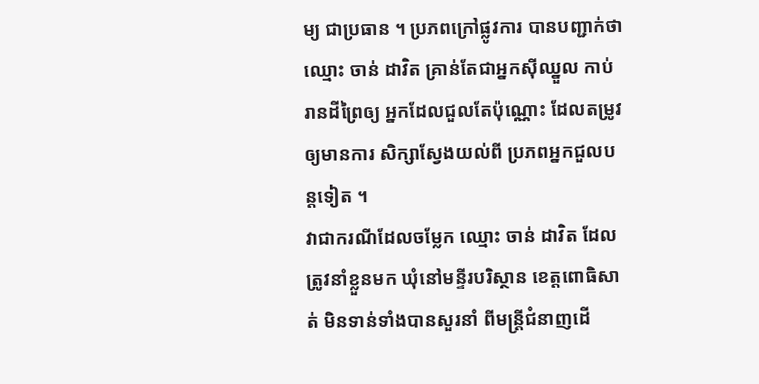ម្យ ជាប្រធាន ។ ប្រភពក្រៅផ្លូវការ បានបញ្ជាក់ថាឈ្មោះ ចាន់ ដាវិត គ្រាន់តែជាអ្នកស៊ីឈ្នួល កាប់រានដីព្រៃឲ្យ អ្នកដែលជួលតែប៉ុណ្ណោះ ដែលតម្រូវឲ្យមានការ សិក្សាស្វែងយល់ពី ប្រភពអ្នកជួលបន្តទៀត ។
វាជាករណីដែលចម្លែក ឈ្មោះ ចាន់ ដាវិត ដែលត្រូវនាំខ្លួនមក ឃុំនៅមន្ទីរបរិស្ថាន ខេត្តពោធិសាត់ មិនទាន់ទាំងបានសួរនាំ ពីមន្ត្រីជំនាញដើ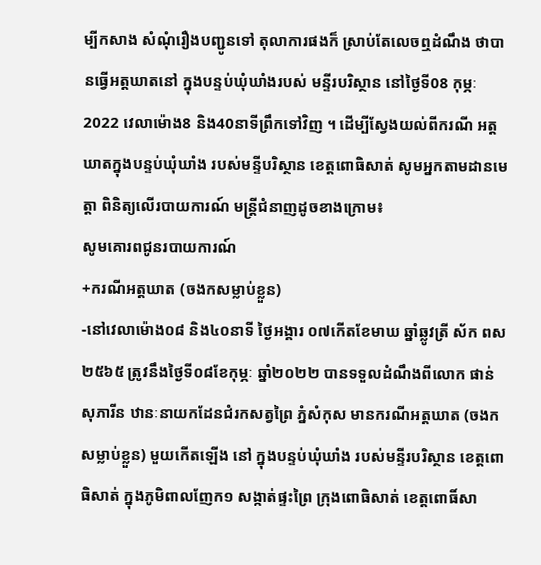ម្បីកសាង សំណុំរឿងបញ្ជូនទៅ តុលាការផងក៏ ស្រាប់តែលេចឮដំណឹង ថាបានធ្វើអត្តឃាតនៅ ក្នុងបន្ទប់ឃុំឃាំងរបស់ មន្ទីរបរិស្ថាន នៅថ្ងៃទី08 កុម្ភៈ 2022 វេលាម៉ោង8 និង40នាទីព្រឹកទៅវិញ ។ ដើម្បីស្វែងយល់ពីករណី អត្តឃាតក្នុងបន្ទប់ឃុំឃាំង របស់មន្ទីបរិស្ថាន ខេត្តពោធិសាត់ សូមអ្នកតាមដានមេត្តា ពិនិត្យលើរបាយការណ៍ មន្ត្រីជំនាញដូចខាងក្រោម៖
សូមគោរពជូនរបាយការណ៍
+ករណីអត្តឃាត (ចងកសម្លាប់ខ្លួន)
-នៅវេលាម៉ោង០៨ និង៤០នាទី ថ្ងៃអង្គារ ០៧កើតខែមាឃ ឆ្នាំឆ្លូវត្រី ស័ក ពស ២៥៦៥ ត្រូវនឹងថ្ងៃទី០៨ខែកុម្ភៈ ឆ្នាំ២០២២ បានទទួលដំណឹងពីលោក ផាន់ សុភារីន ឋានៈនាយកដែនជំរកសត្វព្រៃ ភ្នំសំកុស មានករណីអត្តឃាត (ចងកសម្លាប់ខ្លួន) មួយកើតឡើង នៅ ក្នុងបន្ទប់ឃុំឃាំង របស់មន្ទីរបរិស្ថាន ខេត្តពោធិសាត់ ក្នុងភូមិពាលញែក១ សង្កាត់ផ្ទះព្រៃ ក្រុងពោធិសាត់ ខេត្តពោធិ៍សា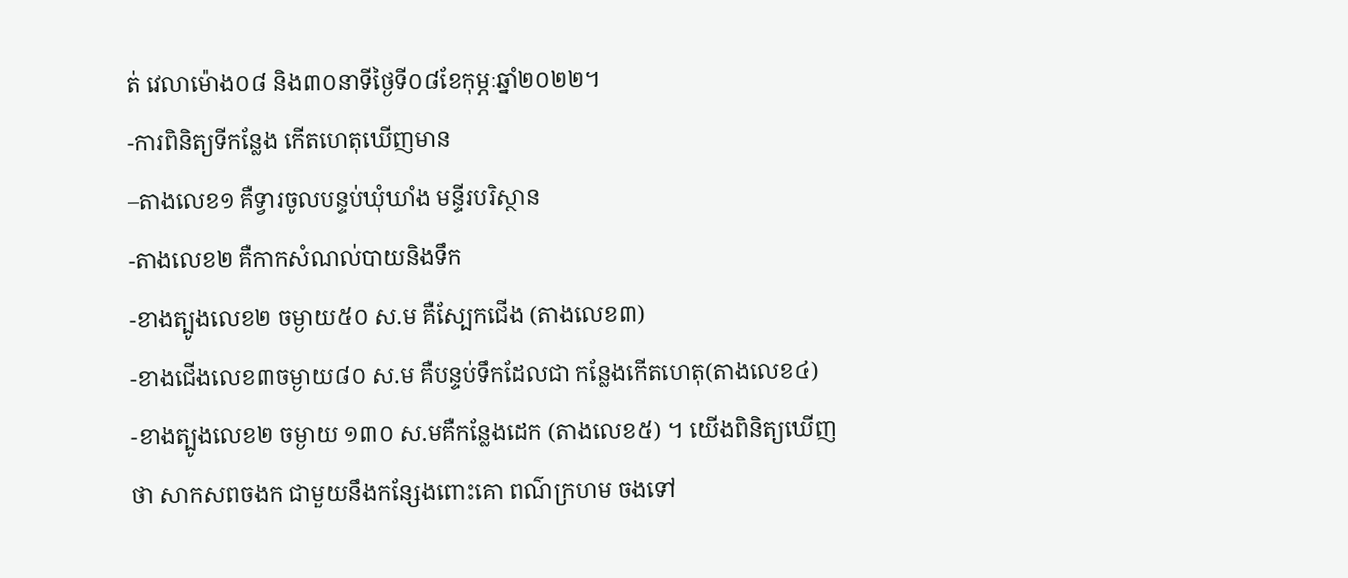ត់ វេលាម៉ោង០៨ និង៣០នាទីថ្ងៃទី០៨ខែកុម្ភៈឆ្នាំ២០២២។
-ការពិនិត្យទីកន្លែង កើតហេតុឃើញមាន
–តាងលេខ១ គឺទ្វារចូលបន្ទប់ឃុំឃាំង មន្ទីរបរិស្ថាន
-តាងលេខ២ គឺកាកសំណល់បាយនិងទឹក
-ខាងត្បូងលេខ២ ចម្ងាយ៥០ ស.ម គឺស្បែកជើង (តាងលេខ៣)
-ខាងជើងលេខ៣ចម្ងាយ៨០ ស.ម គឺបន្ទប់ទឹកដែលជា កន្លែងកើតហេតុ(តាងលេខ៤)
-ខាងត្បូងលេខ២ ចម្ងាយ ១៣០ ស.មគឺកន្លែងដេក (តាងលេខ៥) ។ យើងពិនិត្យឃើញថា សាកសពចងក ជាមួយនឹងកន្សែងពោះគោ ពណ៌ក្រហម ចងទៅ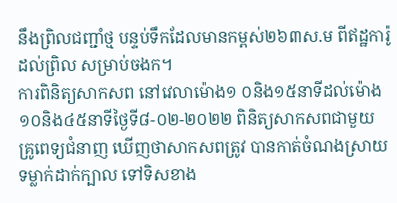នឹងព្រិលជញ្ជាំថ្ម បន្ទប់ទឹកដែលមានកម្ពស់២៦៣ស.ម ពីឥដ្ឋការ៉ូដល់ព្រិល សម្រាប់ចងក។
ការពិនិត្យសាកសព នៅវេលាម៉ោង១ ០និង១៥នាទីដល់ម៉ោង១០និង៤៥នាទីថ្ងៃទី៨-០២-២០២២ ពិនិត្យសាកសពជាមួយ គ្រូពេទ្យជំនាញ ឃើញថាសាកសពត្រូវ បានកាត់ចំណងស្រាយទម្លាក់ដាក់ក្បាល ទៅទិសខាង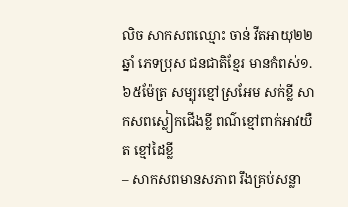លិច សាកសពឈ្មោះ ចាន់ វីតអាយុ២២ឆ្នាំ ភេទប្រុស ជនជាតិខ្មែរ មានកំពស់១.៦៥ម៉ែត្រ សម្បុរខ្មៅស្រអែម សក់ខ្លី សាកសពស្លៀកជើងខ្លី ពណ៌ខ្មៅពាក់អាវយឺត ខ្មៅដៃខ្លី
– សាកសពមានសភាព រឹងគ្រប់សន្លា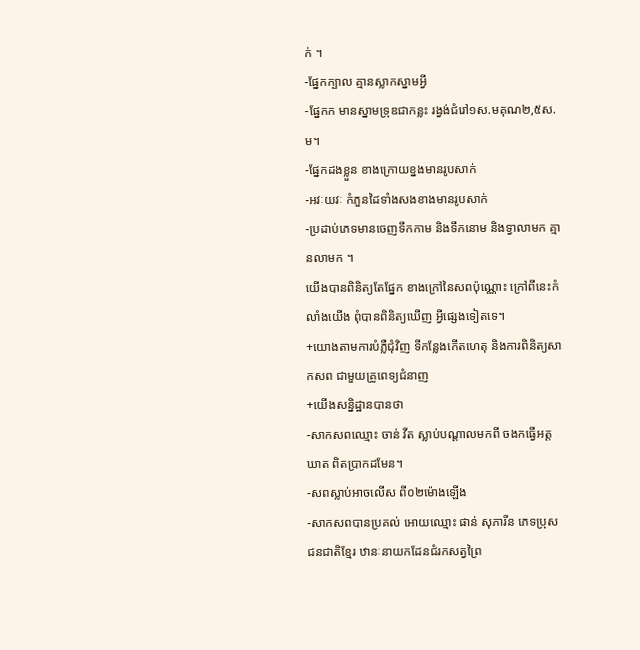ក់ ។
-ផ្នែកក្បាល គ្មានស្លាកស្នាមអ្វី
-ផ្នែកក មានស្នាមទ្រុឌជាកន្លះ រង្វង់ជំរៅ១ស.មគុណ២,៥ស.ម។
-ផ្នែកដងខ្លួន ខាងក្រោយខ្នងមានរូបសាក់
-អវៈយវៈ កំភួនដៃទាំងសងខាងមានរូបសាក់
-ប្រដាប់ភេទមានចេញទឹកកាម និងទឹកនោម និងទ្វាលាមក គ្មានលាមក ។
យើងបានពិនិត្យតែផ្នែក ខាងក្រៅនៃសពប៉ុណ្ណោះ ក្រៅពីនេះកំលាំងយើង ពុំបានពិនិត្យឃើញ អ្វីផ្សេងទៀតទេ។
+យោងតាមការបំភ្លឺជុំវិញ ទីកន្លែងកើតហេតុ និងការពិនិត្យសាកសព ជាមួយគ្រូពេទ្យជំនាញ
+យើងសន្និដ្ឋានបានថា
-សាកសពឈ្មោះ ចាន់ វីត ស្លាប់បណ្តាលមកពី ចងកធ្វើអត្តឃាត ពិតប្រាកដមែន។
-សពស្លាប់អាចលើស ពី០២ម៉ោងឡើង
-សាកសពបានប្រគល់ អោយឈ្មោះ ផាន់ សុភារីន ភេទប្រុស ជនជាតិខ្មែរ ឋានៈនាយកដែនជំរកសត្វព្រៃ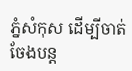ភ្នំសំកុស ដើម្បីចាត់ចែងបន្ត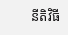នីតិវិធី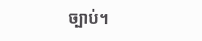ច្បាប់។